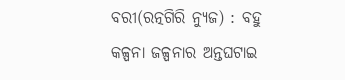ବରୀ(ରତ୍ନଗିରି ନ୍ୟୁଜ) : ବହୁ କଳ୍ପନା ଜଳ୍ପନାର ଅନ୍ତଘଟାଇ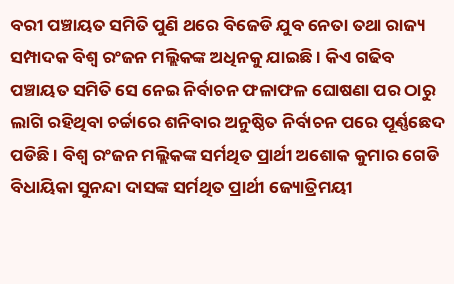ବରୀ ପଞ୍ଚାୟତ ସମିତି ପୁଣି ଥରେ ବିଜେଡି ଯୁବ ନେତା ତଥା ରାଜ୍ୟ ସମ୍ପାଦକ ବିଶ୍ୱ ରଂଜନ ମଲ୍ଲିକଙ୍କ ଅଧିନକୁ ଯାଇଛି । କିଏ ଗଢିବ ପଞ୍ଚାୟତ ସମିତି ସେ ନେଇ ନିର୍ବାଚନ ଫଳାଫଳ ଘୋଷଣା ପର ଠାରୁ ଲାଗି ରହିଥିବା ଚର୍ଚ୍ଚାରେ ଶନିବାର ଅନୁଷ୍ଠିତ ନିର୍ବାଚନ ପରେ ପୂର୍ଣ୍ଣଛେଦ ପଡିଛି । ବିଶ୍ୱ ରଂଜନ ମଲ୍ଲିକଙ୍କ ସର୍ମଥିତ ପ୍ରାର୍ଥୀ ଅଶୋକ କୁମାର ଗେଡି ବିଧାୟିକା ସୁନନ୍ଦା ଦାସଙ୍କ ସର୍ମଥିତ ପ୍ରାର୍ଥୀ ଜ୍ୟୋତ୍ରିମୟୀ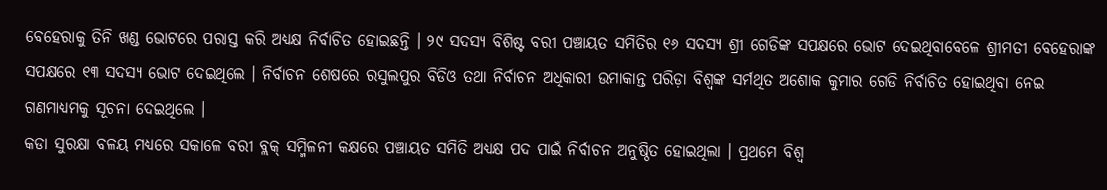ବେହେରାକୁ ତିନି ଖଣ୍ଡ ଭୋଟରେ ପରାସ୍ତ କରି ଅଧ୍ୟକ୍ଷ ନିର୍ବାଚିତ ହୋଇଛନ୍ତି । ୨୯ ସଦସ୍ୟ ବିଶିଷ୍ଟ ବରୀ ପଞ୍ଚାୟତ ସମିତିର ୧୬ ସଦସ୍ୟ ଶ୍ରୀ ଗେଡିଙ୍କ ସପକ୍ଷରେ ଭୋଟ ଦେଇଥିବାବେଳେ ଶ୍ରୀମତୀ ବେହେରାଙ୍କ ସପକ୍ଷରେ ୧୩ ସଦସ୍ୟ ଭୋଟ ଦେଇଥିଲେ । ନିର୍ବାଚନ ଶେଷରେ ରସୁଲପୁର ବିଡିଓ ତଥା ନିର୍ବାଚନ ଅଧିକାରୀ ଉମାକାନ୍ତ ପରିଡ଼ା ବିଶ୍ୱଙ୍କ ସର୍ମଥିତ ଅଶୋକ କୁମାର ଗେଡି ନିର୍ବାଚିତ ହୋଇଥିବା ନେଇ ଗଣମାଧ୍ୟମକୁ ସୂଚନା ଦେଇଥିଲେ ।
କଡା ସୁରକ୍ଷା ବଳୟ ମଧ୍ୟରେ ସକାଳେ ବରୀ ବ୍ଲକ୍ ସମ୍ମିଳନୀ କକ୍ଷରେ ପଞ୍ଚାୟତ ସମିତି ଅଧ୍ୟକ୍ଷ ପଦ ପାଇଁ ନିର୍ବାଚନ ଅନୁଷ୍ଠିତ ହୋଇଥିଲା । ପ୍ରଥମେ ବିଶ୍ୱ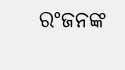ରଂଜନଙ୍କ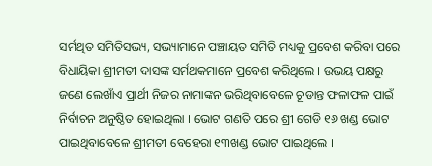ସର୍ମଥିତ ସମିତିସଭ୍ୟ, ସଭ୍ୟାମାନେ ପଞ୍ଚାୟତ ସମିତି ମଧ୍ୟକୁ ପ୍ରବେଶ କରିବା ପରେ ବିଧାୟିକା ଶ୍ରୀମତୀ ଦାସଙ୍କ ସର୍ମଥକମାନେ ପ୍ରବେଶ କରିଥିଲେ । ଉଭୟ ପକ୍ଷରୁ ଜଣେ ଲେଖାଁଏ ପ୍ରାର୍ଥୀ ନିଜର ନାମାଙ୍କନ ଭରିଥିବାବେଳେ ଚୂଡାନ୍ତ ଫଳାଫଳ ପାଇଁ ନିର୍ବାଚନ ଅନୁଷ୍ଠିତ ହୋଇଥିଲା । ଭୋଟ ଗଣତି ପରେ ଶ୍ରୀ ଗେଡି ୧୬ ଖଣ୍ଡ ଭୋଟ ପାଇଥିବାବେଳେ ଶ୍ରୀମତୀ ବେହେରା ୧୩ଖଣ୍ଡ ଭୋଟ ପାଇଥିଲେ ।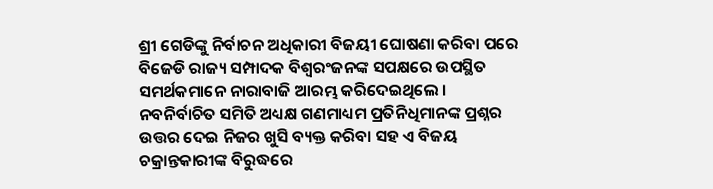ଶ୍ରୀ ଗେଡିଙ୍କୁ ନିର୍ବାଚନ ଅଧିକାରୀ ବିଜୟୀ ଘୋଷଣା କରିବା ପରେ ବିଜେଡି ରାଜ୍ୟ ସମ୍ପାଦକ ବିଶ୍ୱରଂଜନଙ୍କ ସପକ୍ଷରେ ଉପସ୍ଥିତ ସମର୍ଥକମାନେ ନାରାବାଜି ଆରମ୍ଭ କରିଦେଇଥିଲେ । ନବନିର୍ବାଚିତ ସମିତି ଅଧ୍ୟକ୍ଷ ଗଣମାଧ୍ୟମ ପ୍ରତିନିଧିମାନଙ୍କ ପ୍ରଶ୍ନର ଉତ୍ତର ଦେଇ ନିଜର ଖୁସି ବ୍ୟକ୍ତ କରିବା ସହ ଏ ବିଜୟ ଚକ୍ରାନ୍ତକାରୀଙ୍କ ବିରୁଦ୍ଧରେ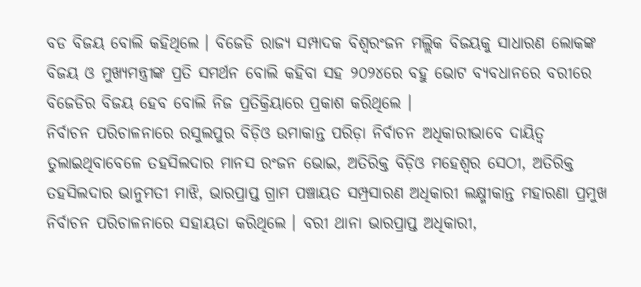ବଡ ବିଜୟ ବୋଲି କହିଥିଲେ । ବିଜେଡି ରାଜ୍ୟ ସମ୍ପାଦକ ବିଶ୍ୱରଂଜନ ମଲ୍ଲିକ ବିଜୟକୁ ସାଧାରଣ ଲୋକଙ୍କ ବିଜୟ ଓ ମୁଖ୍ୟମନ୍ତ୍ରୀଙ୍କ ପ୍ରତି ସମର୍ଥନ ବୋଲି କହିବା ସହ ୨୦୨୪ରେ ବହୁ ଭୋଟ ବ୍ୟବଧାନରେ ବରୀରେ ବିଜେଡିର ବିଜୟ ହେବ ବୋଲି ନିଜ ପ୍ରତିକ୍ରିୟାରେ ପ୍ରକାଶ କରିଥିଲେ ।
ନିର୍ବାଚନ ପରିଚାଳନାରେ ରସୁଲପୁର ବିଡ଼ିଓ ଉମାକାନ୍ତ ପରିଡ଼ା ନିର୍ବାଚନ ଅଧିକାରୀଭାବେ ଦାୟିତ୍ୱ ତୁଲାଇଥିବାବେଳେ ତହସିଲଦାର ମାନସ ରଂଜନ ଭୋଇ, ଅତିରିକ୍ତ ବିଡ଼ିଓ ମହେଶ୍ୱର ସେଠୀ, ଅତିରିକ୍ତ ତହସିଲଦାର ଭାନୁମତୀ ମାଝି, ଭାରପ୍ରାପ୍ତ ଗ୍ରାମ ପଞ୍ଚାୟତ ସମ୍ପ୍ରସାରଣ ଅଧିକାରୀ ଲକ୍ଷ୍ମୀକାନ୍ତ ମହାରଣା ପ୍ରମୁଖ ନିର୍ବାଚନ ପରିଚାଳନାରେ ସହାୟତା କରିଥିଲେ । ବରୀ ଥାନା ଭାରପ୍ରାପ୍ତ ଅଧିକାରୀ,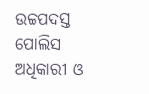ଉଚ୍ଚପଦସ୍ତ ପୋଲିସ ଅଧିକାରୀ ଓ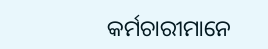କର୍ମଚାରୀମାନେ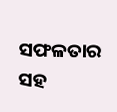ସଫଳତାର ସହ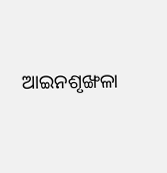ଆଇନଶୃଙ୍ଖଳା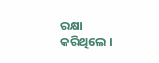ରକ୍ଷା କରିଥିଲେ ।